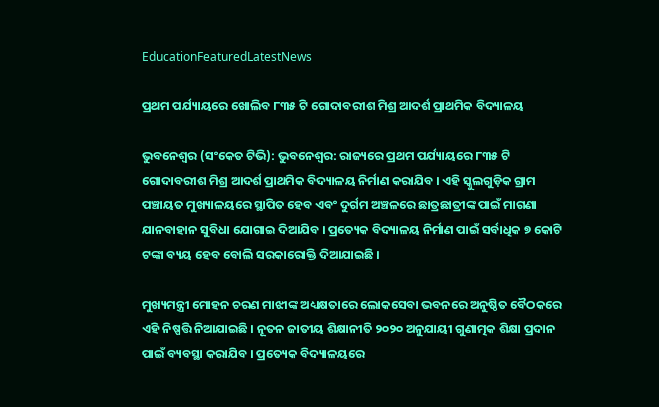EducationFeaturedLatestNews

ପ୍ରଥମ ପର୍ଯ୍ୟାୟରେ ଖୋଲିବ ୮୩୫ ଟି ଗୋଦାବରୀଶ ମିଶ୍ର ଆଦର୍ଶ ପ୍ରାଥମିକ ବିଦ୍ୟାଳୟ

ଭୁବନେଶ୍ୱର (ସଂକେତ ଟିଭି): ଭୁବନେଶ୍ବର: ରାଜ୍ୟରେ ପ୍ରଥମ ପର୍ଯ୍ୟାୟରେ ୮୩୫ ଟି ଗୋଦାବରୀଶ ମିଶ୍ର ଆଦର୍ଶ ପ୍ରାଥମିକ ବିଦ୍ୟାଳୟ ନିର୍ମାଣ କରାଯିବ । ଏହି ସ୍କୁଲଗୁଡ଼ିକ ଗ୍ରାମ ପଞ୍ଚାୟତ ମୁଖ୍ୟାଳୟରେ ସ୍ଥାପିତ ହେବ ଏବଂ ଦୁର୍ଗମ ଅଞ୍ଚଳରେ ଛାତ୍ରଛାତ୍ରୀଙ୍କ ପାଇଁ ମାଗଣା ଯାନବାହାନ ସୁବିଧା ଯୋଗାଇ ଦିଆଯିବ । ପ୍ରତ୍ୟେକ ବିଦ୍ୟାଳୟ ନିର୍ମାଣ ପାଇଁ ସର୍ବାଧିକ ୭ କୋଟି ଟଙ୍କା ବ୍ୟୟ ହେବ ବୋଲି ସରକାରୋକ୍ତି ଦିଆଯାଇଛି ।

ମୁଖ୍ୟମନ୍ତ୍ରୀ ମୋହନ ଚରଣ ମାଝୀଙ୍କ ଅଧ୍ୟକ୍ଷତାରେ ଲୋକସେବା ଭବନରେ ଅନୁଷ୍ଠିତ ବୈଠକରେ ଏହି ନିଷ୍ପତ୍ତି ନିଆଯାଇଛି । ନୂତନ ଜାତୀୟ ଶିକ୍ଷାନୀତି ୨୦୨୦ ଅନୁଯାୟୀ ଗୁଣାତ୍ମକ ଶିକ୍ଷା ପ୍ରଦାନ ପାଇଁ ବ୍ୟବସ୍ଥା କରାଯିବ । ପ୍ରତ୍ୟେକ ବିଦ୍ୟାଳୟରେ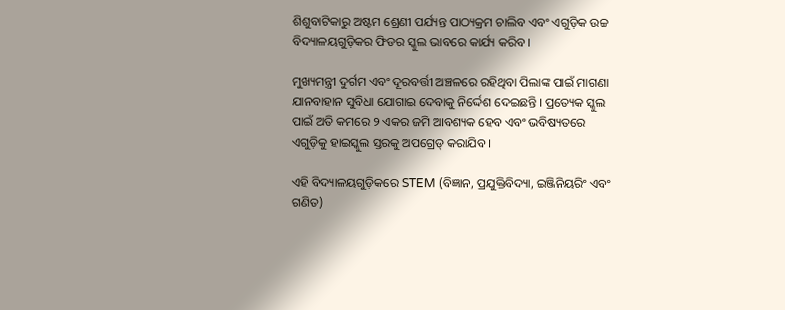ଶିଶୁବାଟିକାରୁ ଅଷ୍ଟମ ଶ୍ରେଣୀ ପର୍ଯ୍ୟନ୍ତ ପାଠ୍ୟକ୍ରମ ଚାଲିବ ଏବଂ ଏଗୁଡ଼ିକ ଉଚ୍ଚ ବିଦ୍ୟାଳୟଗୁଡ଼ିକର ଫିଡର ସ୍କୁଲ ଭାବରେ କାର୍ଯ୍ୟ କରିବ ।

ମୁଖ୍ୟମନ୍ତ୍ରୀ ଦୁର୍ଗମ ଏବଂ ଦୂରବର୍ତ୍ତୀ ଅଞ୍ଚଳରେ ରହିଥିବା ପିଲାଙ୍କ ପାଇଁ ମାଗଣା ଯାନବାହାନ ସୁବିଧା ଯୋଗାଇ ଦେବାକୁ ନିର୍ଦ୍ଦେଶ ଦେଇଛନ୍ତି । ପ୍ରତ୍ୟେକ ସ୍କୁଲ ପାଇଁ ଅତି କମରେ ୨ ଏକର ଜମି ଆବଶ୍ୟକ ହେବ ଏବଂ ଭବିଷ୍ୟତରେ ଏଗୁଡ଼ିକୁ ହାଇସ୍କୁଲ ସ୍ତରକୁ ଅପଗ୍ରେଡ୍ କରାଯିବ ।

ଏହି ବିଦ୍ୟାଳୟଗୁଡ଼ିକରେ STEM (ବିଜ୍ଞାନ, ପ୍ରଯୁକ୍ତିବିଦ୍ୟା, ଇଞ୍ଜିନିୟରିଂ ଏବଂ ଗଣିତ)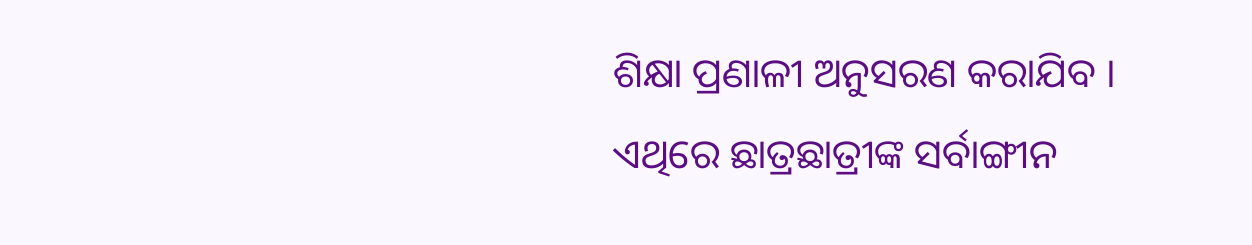ଶିକ୍ଷା ପ୍ରଣାଳୀ ଅନୁସରଣ କରାଯିବ । ଏଥିରେ ଛାତ୍ରଛାତ୍ରୀଙ୍କ ସର୍ବାଙ୍ଗୀନ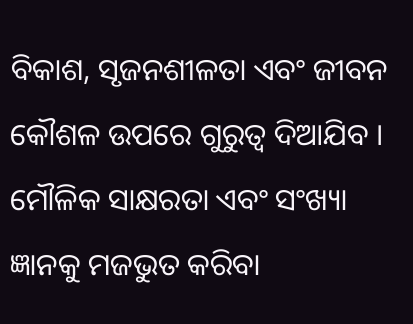ବିକାଶ, ସୃଜନଶୀଳତା ଏବଂ ଜୀବନ କୌଶଳ ଉପରେ ଗୁରୁତ୍ୱ ଦିଆଯିବ । ମୌଳିକ ସାକ୍ଷରତା ଏବଂ ସଂଖ୍ୟା ଜ୍ଞାନକୁ ମଜଭୁତ କରିବା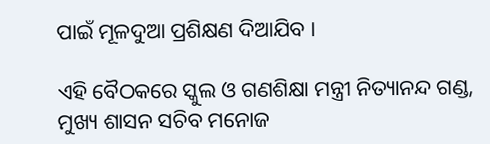ପାଇଁ ମୂଳଦୁଆ ପ୍ରଶିକ୍ଷଣ ଦିଆଯିବ ।

ଏହି ବୈଠକରେ ସ୍କୁଲ ଓ ଗଣଶିକ୍ଷା ମନ୍ତ୍ରୀ ନିତ୍ୟାନନ୍ଦ ଗଣ୍ଡ, ମୁଖ୍ୟ ଶାସନ ସଚିବ ମନୋଜ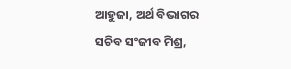ଆହୁଜା, ଅର୍ଥ ବିଭାଗର ସଚିବ ସଂଜୀବ ମିଶ୍ର,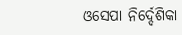ଓସେପା ନିର୍ଦ୍ଦେଶିକା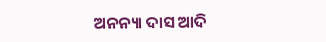ଅନନ୍ୟା ଦାସ ଆଦି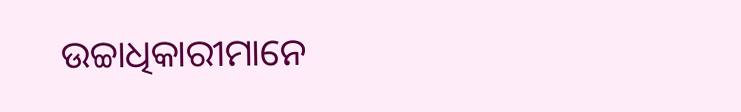ଉଚ୍ଚାଧିକାରୀମାନେ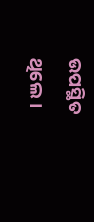ଉପସ୍ଥିତ ଥିଲେ ।